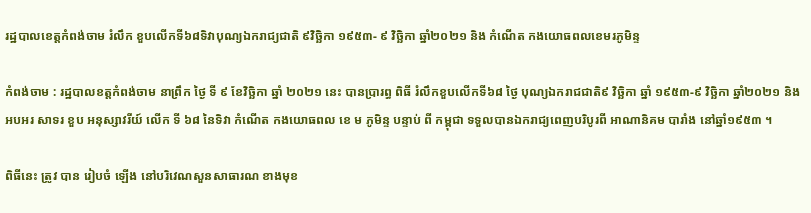រដ្ឋបាលខេត្តកំពង់ចាម រំលឹក ខួបលើកទី៦៨ទិវាបុណ្យឯករាជ្យជាតិ ៩វិច្ឆិកា ១៩៥៣- ៩ វិច្ឆិកា ឆ្នាំ២០២១ និង កំណេីត កងយោធពលខេមរភូមិន្ទ

កំពង់ចាម : រដ្ឋបាលខត្តកំពង់ចាម នាព្រឹក ថ្ងៃ ទី ៩ ខែវិច្ឆិកា ឆ្នាំ ២០២១ នេះ បានប្រារព្ធ ពិធី រំលឹកខួបលើកទី៦៨ ថ្ងៃ បុណ្យឯករាជជាតិ៩ វិច្ឆិកា ឆ្នាំ ១៩៥៣-៩ វិច្ឆិកា ឆ្នាំ២០២១ និង អបអរ សាទរ ខួប អនុស្សាវរីយ៍ លើក ទី ៦៨ នៃទិវា កំណើត កងយោធពល ខេ ម ភូមិន្ទ បន្ទាប់ ពី កម្ពុជា ទទួលបានឯករាជ្យពេញបរិបូរពី អាណានិគម បារាំង នៅឆ្នាំ១៩៥៣ ។

ពិធីនេះ ត្រូវ បាន រៀបចំ ឡើង នៅបរិវេណសួនសាធារណ ខាងមុខ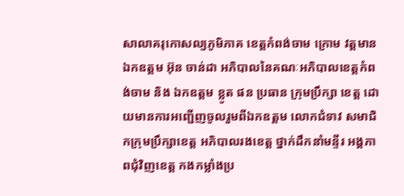សាលាគរុកោសល្យភូមិភាគ ខេត្តកំពង់ចាម ក្រោម វត្តមាន ឯកឧត្តម អ៊ុន ចាន់ដា អភិបាលនៃគណៈអភិបាលខេត្តកំពង់ចាម និង ឯកឧត្តម ខ្លូត ផន ប្រធាន ក្រុមប្រឹក្សា ខេត្ត ដោយមានការអញ្ជើញចូលរួមពីឯកឧត្តម លោកជំទាវ សមាជិកក្រុមប្រឹក្សាខេត្ត អភិបាលរងខេត្ត ថ្នាក់ដឹកនាំមន្ទីរ អង្គភាពជុំវិញខេត្ត កងកម្លាំងប្រ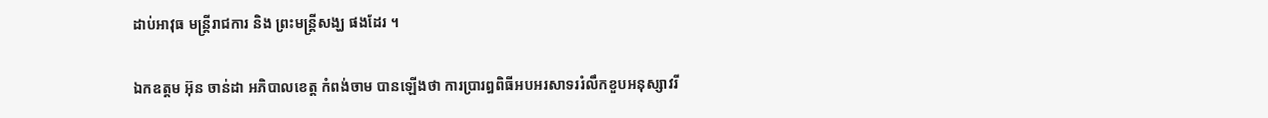ដាប់អាវុធ មន្ត្រីរាជការ និង ព្រះមន្ត្រីសង្ឃ ផងដែរ ។

ឯកឧត្តម អ៊ុន ចាន់ដា អភិបាលខេត្ត កំពង់ចាម បានឡើងថា ការប្រារឰពិធីអបអរសាទររំលឹកខួបអនុស្សាវរី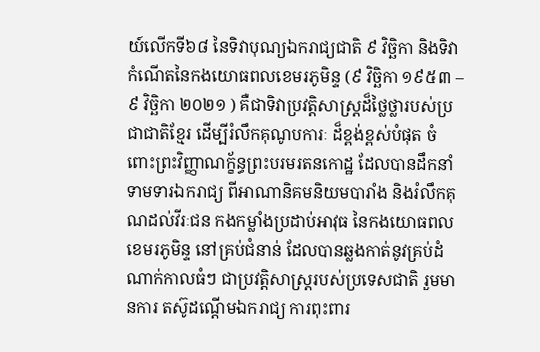យ៍លើកទី៦៨ នៃទិវាបុណ្យឯករាជ្យជាតិ ៩ វិច្ឆិកា និងទិវាកំណើតនៃកងយោធពលខេមរភូមិន្ទ (៩ វិច្ឆិកា ១៩៥៣ – ៩ វិច្ឆិកា ២០២១ ) គឺជាទិវាប្រវត្តិសាស្ត្រដ៏ថ្លៃថ្លារបស់ប្រជាជាតិខ្មែរ ដើម្បីរំលឹកគុណូបការៈ ដ៏ខ្ពង់ខ្ពស់បំផុត ចំពោះព្រះវិញ្ញាណក្ខ័ន្ធព្រះបរមរតនកោដ្ឋ ដែលបានដឹកនាំទាមទារឯករាជ្យ ពីអាណានិគមនិយមបារាំង និងរំលឹកគុណដល់វីរៈជន កងកម្លាំងប្រដាប់អាវុធ នៃកងយោធពលខេមរភូមិន្ទ នៅគ្រប់ជំនាន់ ដែលបានឆ្លងកាត់នូវគ្រប់ដំណាក់កាលធំៗ ជាប្រវត្តិសាស្ត្ររបស់ប្រទេសជាតិ រួមមានការ តស៊ូដណ្តើមឯករាជ្យ ការពុះពារ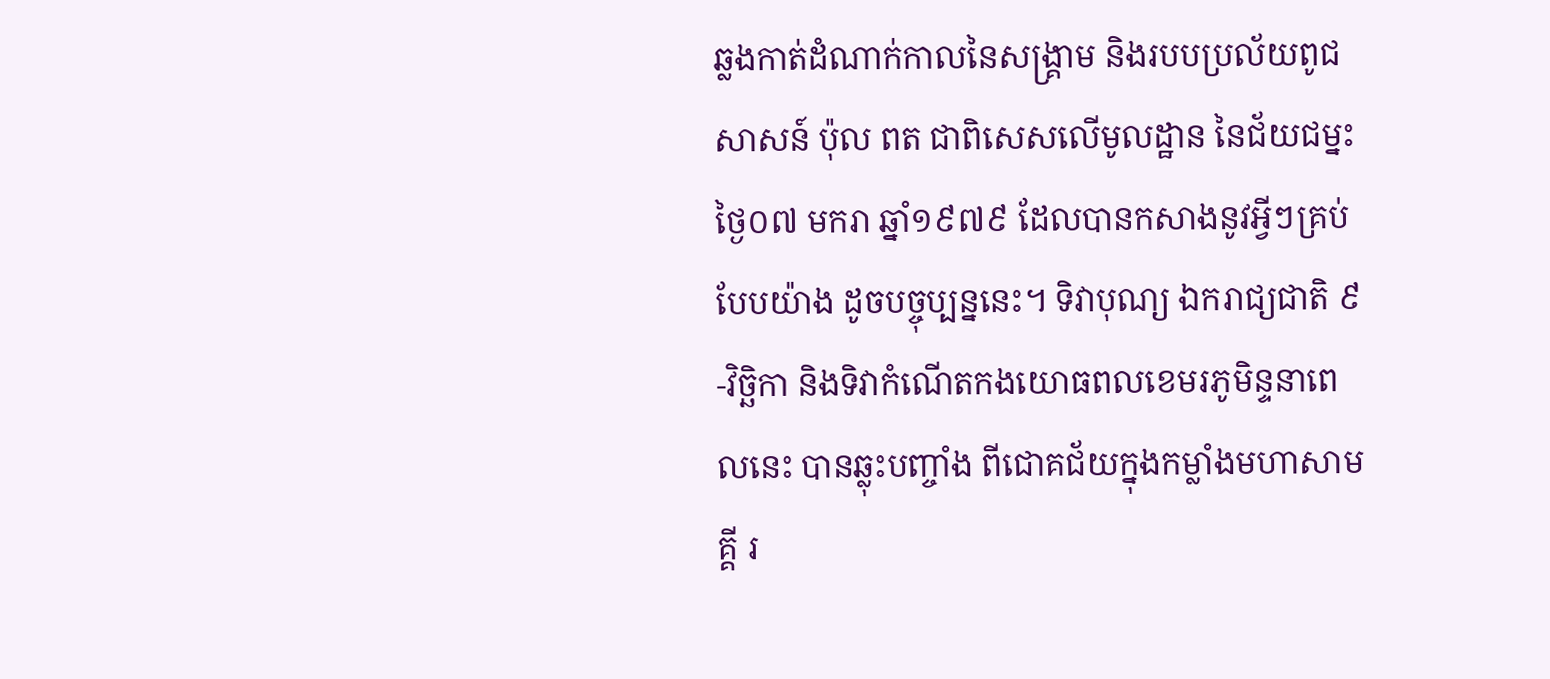ឆ្លងកាត់ដំណាក់កាលនៃសង្គ្រាម និងរបបប្រល័យពូជសាសន៍ ប៉ុល ពត ជាពិសេសលើមូលដ្ឋាន នៃជ័យជម្នះថ្ងៃ០៧ មករា ឆ្នាំ១៩៧៩ ដែលបានកសាងនូវអ្វីៗគ្រប់បែបយ៉ាង ដូចបច្ចុប្បន្ននេះ។ ទិវាបុណ្យ ឯករាជ្យជាតិ ៩-វិច្ឆិកា និងទិវាកំណើតកងយោធពលខេមរភូមិន្ទនាពេលនេះ បានឆ្លុះបញ្ចាំង ពីជោគជ័យក្នុងកម្លាំងមហាសាមគ្គី រ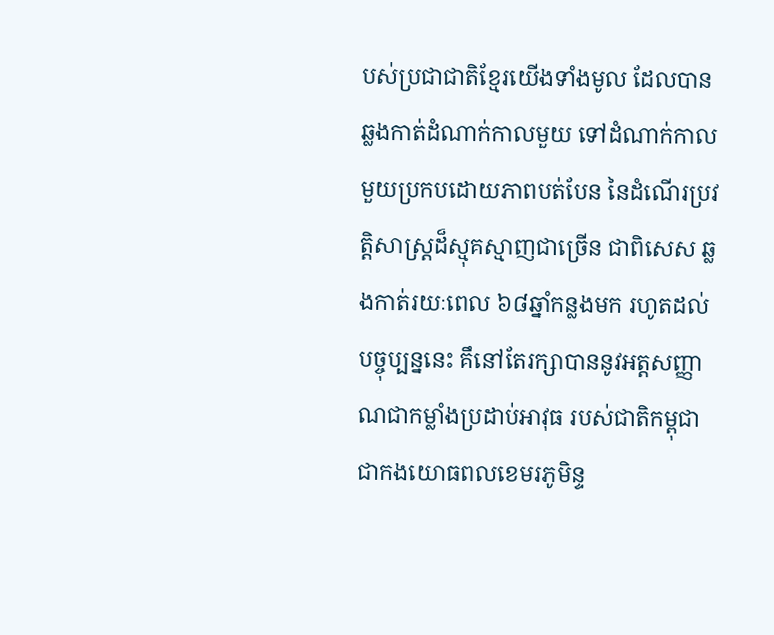បស់ប្រជាជាតិខ្មែរយើងទាំងមូល ដែលបានឆ្លងកាត់ដំណាក់កាលមួយ ទៅដំណាក់កាលមួយប្រកបដោយភាពបត់បែន នៃដំណើរប្រវត្តិសាស្ត្រដ៏ស្មុគស្មាញជាច្រើន ជាពិសេស ឆ្លងកាត់រយៈពេល ៦៨ឆ្នាំកន្លងមក រហូតដល់បច្ចុប្បន្ននេះ គឹនៅតែរក្សាបាននូវអត្តសញ្ញាណជាកម្លាំងប្រដាប់អាវុធ របស់ជាតិកម្ពុជា ជាកងយោធពលខេមរភូមិន្ទ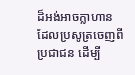ដ៏អង់អាចក្លាហាន ដែលប្រសូត្រចេញពីប្រជាជន ដើម្បី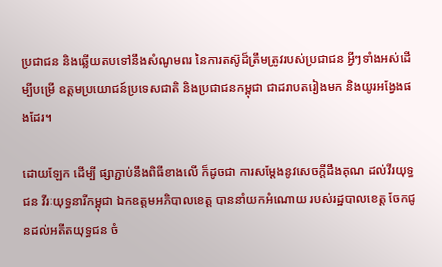ប្រជាជន និងឆ្លើយតបទៅនឹងសំណូមពរ នៃការតស៊ូដ៏ត្រឹមត្រូវរបស់ប្រជាជន អ្វីៗទាំងអស់ដើម្បីបម្រើ ឧត្តមប្រយោជន៍ប្រទេសជាតិ និងប្រជាជនកម្ពុជា ជាដរាបតរៀងមក និងយូរអង្វែងផងដែរ។

ដោយឡែក ដើម្បី ផ្សាភ្ជាប់នឹងពិធីខាងលើ ក៏ដូចជា ការសម្ដែងនូវសេចក្ដីដឹងគុណ ដល់វីរយុទ្ធជន វីរៈយុទ្ធនារីកម្ពុជា ឯកឧត្តមអភិបាលខេត្ត បាននាំយកអំណោយ របស់រដ្ឋបាលខេត្ត ចែកជូនដល់អតីតយុទ្ធជន ចំ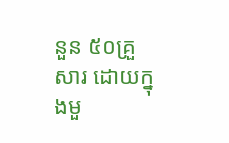នួន ៥០គ្រួសារ ដោយក្នុងមួ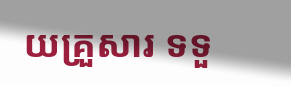យគ្រួសារ ទទួ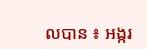លបាន ៖ អង្ករ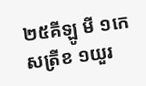២៥គីឡូ មី ១កេសត្រីខ ១យួរ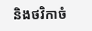និងថវិកាចំ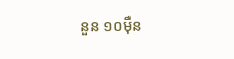នួន ១០ម៉ឺន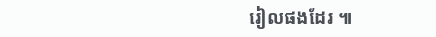រៀលផងដែរ ៕